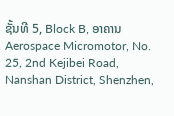ຊັ້ນທີ 5, Block B, ອາຄານ Aerospace Micromotor, No. 25, 2nd Kejibei Road, Nanshan District, Shenzhen,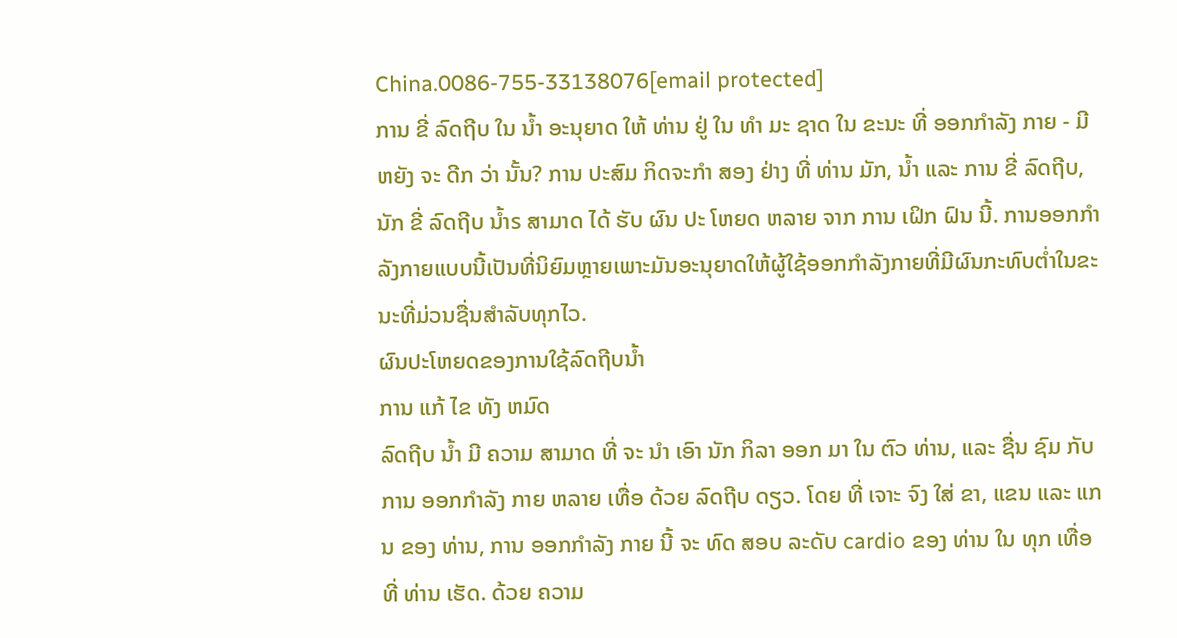China.0086-755-33138076[email protected]
ການ ຂີ່ ລົດຖີບ ໃນ ນ້ຳ ອະນຸຍາດ ໃຫ້ ທ່ານ ຢູ່ ໃນ ທໍາ ມະ ຊາດ ໃນ ຂະນະ ທີ່ ອອກກໍາລັງ ກາຍ - ມີ ຫຍັງ ຈະ ດີກ ວ່າ ນັ້ນ? ການ ປະສົມ ກິດຈະກໍາ ສອງ ຢ່າງ ທີ່ ທ່ານ ມັກ, ນ້ຳ ແລະ ການ ຂີ່ ລົດຖີບ,ນັກ ຂີ່ ລົດຖີບ ນ້ຳs ສາມາດ ໄດ້ ຮັບ ຜົນ ປະ ໂຫຍດ ຫລາຍ ຈາກ ການ ເຝິກ ຝົນ ນີ້. ການອອກກໍາລັງກາຍແບບນີ້ເປັນທີ່ນິຍົມຫຼາຍເພາະມັນອະນຸຍາດໃຫ້ຜູ້ໃຊ້ອອກກໍາລັງກາຍທີ່ມີຜົນກະທົບຕໍ່າໃນຂະນະທີ່ມ່ວນຊື່ນສໍາລັບທຸກໄວ.
ຜົນປະໂຫຍດຂອງການໃຊ້ລົດຖີບນໍ້າ
ການ ແກ້ ໄຂ ທັງ ຫມົດ
ລົດຖີບ ນ້ຳ ມີ ຄວາມ ສາມາດ ທີ່ ຈະ ນໍາ ເອົາ ນັກ ກິລາ ອອກ ມາ ໃນ ຕົວ ທ່ານ, ແລະ ຊື່ນ ຊົມ ກັບ ການ ອອກກໍາລັງ ກາຍ ຫລາຍ ເທື່ອ ດ້ວຍ ລົດຖີບ ດຽວ. ໂດຍ ທີ່ ເຈາະ ຈົງ ໃສ່ ຂາ, ແຂນ ແລະ ແກນ ຂອງ ທ່ານ, ການ ອອກກໍາລັງ ກາຍ ນີ້ ຈະ ທົດ ສອບ ລະດັບ cardio ຂອງ ທ່ານ ໃນ ທຸກ ເທື່ອ ທີ່ ທ່ານ ເຮັດ. ດ້ວຍ ຄວາມ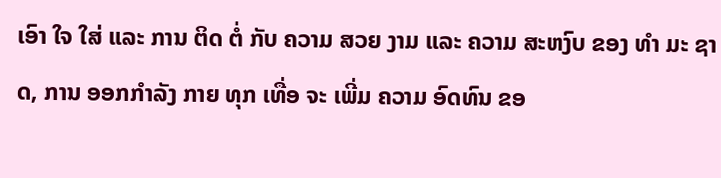ເອົາ ໃຈ ໃສ່ ແລະ ການ ຕິດ ຕໍ່ ກັບ ຄວາມ ສວຍ ງາມ ແລະ ຄວາມ ສະຫງົບ ຂອງ ທໍາ ມະ ຊາດ, ການ ອອກກໍາລັງ ກາຍ ທຸກ ເທື່ອ ຈະ ເພີ່ມ ຄວາມ ອົດທົນ ຂອ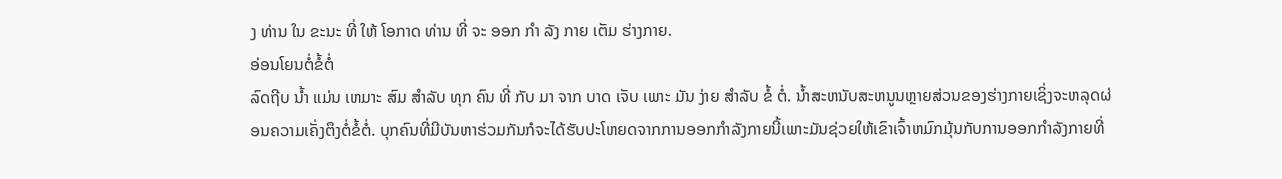ງ ທ່ານ ໃນ ຂະນະ ທີ່ ໃຫ້ ໂອກາດ ທ່ານ ທີ່ ຈະ ອອກ ກໍາ ລັງ ກາຍ ເຕັມ ຮ່າງກາຍ.
ອ່ອນໂຍນຕໍ່ຂໍ້ຕໍ່
ລົດຖີບ ນ້ຳ ແມ່ນ ເຫມາະ ສົມ ສໍາລັບ ທຸກ ຄົນ ທີ່ ກັບ ມາ ຈາກ ບາດ ເຈັບ ເພາະ ມັນ ງ່າຍ ສໍາລັບ ຂໍ້ ຕໍ່. ນໍ້າສະຫນັບສະຫນູນຫຼາຍສ່ວນຂອງຮ່າງກາຍເຊິ່ງຈະຫລຸດຜ່ອນຄວາມເຄັ່ງຕຶງຕໍ່ຂໍ້ຕໍ່. ບຸກຄົນທີ່ມີບັນຫາຮ່ວມກັນກໍຈະໄດ້ຮັບປະໂຫຍດຈາກການອອກກໍາລັງກາຍນີ້ເພາະມັນຊ່ວຍໃຫ້ເຂົາເຈົ້າຫມົກມຸ້ນກັບການອອກກໍາລັງກາຍທີ່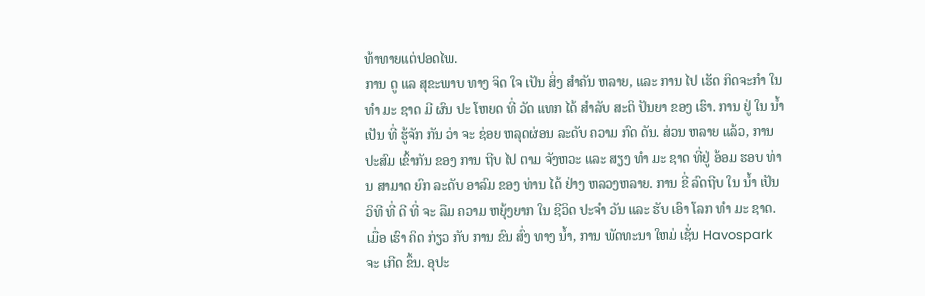ທ້າທາຍແຕ່ປອດໄພ.
ການ ດູ ແລ ສຸຂະພາບ ທາງ ຈິດ ໃຈ ເປັນ ສິ່ງ ສໍາຄັນ ຫລາຍ, ແລະ ການ ໄປ ເຮັດ ກິດຈະກໍາ ໃນ ທໍາ ມະ ຊາດ ມີ ຜົນ ປະ ໂຫຍດ ທີ່ ວັດ ແທກ ໄດ້ ສໍາລັບ ສະຕິ ປັນຍາ ຂອງ ເຮົາ. ການ ຢູ່ ໃນ ນ້ຳ ເປັນ ທີ່ ຮູ້ຈັກ ກັນ ວ່າ ຈະ ຊ່ອຍ ຫລຸດຜ່ອນ ລະດັບ ຄວາມ ກົດ ດັນ. ສ່ວນ ຫລາຍ ແລ້ວ, ການ ປະສົມ ເຂົ້າກັນ ຂອງ ການ ຖີບ ໄປ ຕາມ ຈັງຫວະ ແລະ ສຽງ ທໍາ ມະ ຊາດ ທີ່ຢູ່ ອ້ອມ ຮອບ ທ່ານ ສາມາດ ຍົກ ລະດັບ ອາລົມ ຂອງ ທ່ານ ໄດ້ ຢ່າງ ຫລວງຫລາຍ. ການ ຂີ່ ລົດຖີບ ໃນ ນ້ຳ ເປັນ ວິທີ ທີ່ ດີ ທີ່ ຈະ ລືມ ຄວາມ ຫຍຸ້ງຍາກ ໃນ ຊີວິດ ປະຈໍາ ວັນ ແລະ ຮັບ ເອົາ ໂລກ ທໍາ ມະ ຊາດ.
ເມື່ອ ເຮົາ ຄິດ ກ່ຽວ ກັບ ການ ຂົນ ສົ່ງ ທາງ ນ້ຳ, ການ ພັດທະນາ ໃຫມ່ ເຊັ່ນ Havospark ຈະ ເກີດ ຂຶ້ນ. ອຸປະ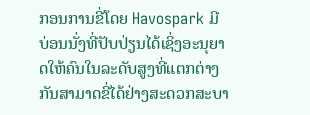ກອນການຂີ່ໂດຍ Havospark ມີບ່ອນນັ່ງທີ່ປັບປ່ຽນໄດ້ເຊິ່ງອະນຸຍາດໃຫ້ຄົນໃນລະດັບສູງທີ່ແຕກຕ່າງກັນສາມາດຂີ່ໄດ້ຢ່າງສະດວກສະບາ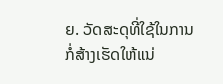ຍ. ວັດສະດຸທີ່ໃຊ້ໃນການກໍ່ສ້າງເຮັດໃຫ້ແນ່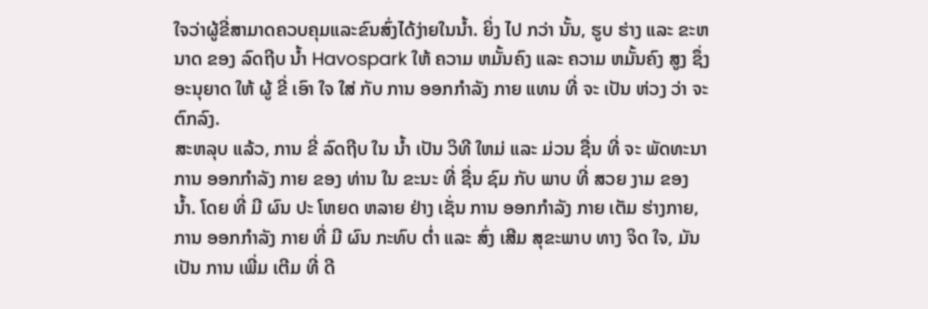ໃຈວ່າຜູ້ຂີ່ສາມາດຄວບຄຸມແລະຂົນສົ່ງໄດ້ງ່າຍໃນນໍ້າ. ຍິ່ງ ໄປ ກວ່າ ນັ້ນ, ຮູບ ຮ່າງ ແລະ ຂະຫນາດ ຂອງ ລົດຖີບ ນ້ຳ Havospark ໃຫ້ ຄວາມ ຫມັ້ນຄົງ ແລະ ຄວາມ ຫມັ້ນຄົງ ສູງ ຊຶ່ງ ອະນຸຍາດ ໃຫ້ ຜູ້ ຂີ່ ເອົາ ໃຈ ໃສ່ ກັບ ການ ອອກກໍາລັງ ກາຍ ແທນ ທີ່ ຈະ ເປັນ ຫ່ວງ ວ່າ ຈະ ຕົກລົງ.
ສະຫລຸບ ແລ້ວ, ການ ຂີ່ ລົດຖີບ ໃນ ນ້ຳ ເປັນ ວິທີ ໃຫມ່ ແລະ ມ່ວນ ຊື່ນ ທີ່ ຈະ ພັດທະນາ ການ ອອກກໍາລັງ ກາຍ ຂອງ ທ່ານ ໃນ ຂະນະ ທີ່ ຊື່ນ ຊົມ ກັບ ພາບ ທີ່ ສວຍ ງາມ ຂອງ ນ້ຳ. ໂດຍ ທີ່ ມີ ຜົນ ປະ ໂຫຍດ ຫລາຍ ຢ່າງ ເຊັ່ນ ການ ອອກກໍາລັງ ກາຍ ເຕັມ ຮ່າງກາຍ, ການ ອອກກໍາລັງ ກາຍ ທີ່ ມີ ຜົນ ກະທົບ ຕ່ຳ ແລະ ສົ່ງ ເສີມ ສຸຂະພາບ ທາງ ຈິດ ໃຈ, ມັນ ເປັນ ການ ເພີ່ມ ເຕີມ ທີ່ ດີ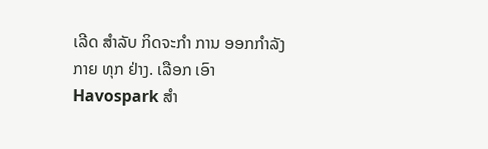ເລີດ ສໍາລັບ ກິດຈະກໍາ ການ ອອກກໍາລັງ ກາຍ ທຸກ ຢ່າງ. ເລືອກ ເອົາ Havospark ສໍາ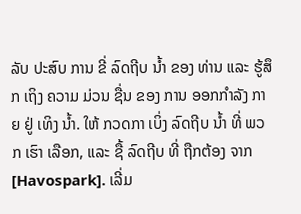ລັບ ປະສົບ ການ ຂີ່ ລົດຖີບ ນ້ຳ ຂອງ ທ່ານ ແລະ ຮູ້ສຶກ ເຖິງ ຄວາມ ມ່ວນ ຊື່ນ ຂອງ ການ ອອກກໍາລັງ ກາຍ ຢູ່ ເທິງ ນ້ຳ. ໃຫ້ ກວດກາ ເບິ່ງ ລົດຖີບ ນ້ຳ ທີ່ ພວກ ເຮົາ ເລືອກ, ແລະ ຊື້ ລົດຖີບ ທີ່ ຖືກຕ້ອງ ຈາກ [Havospark]. ເລີ່ມ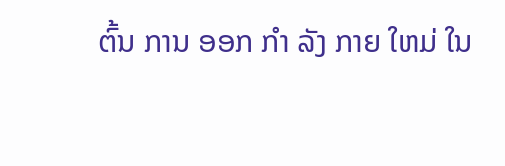ຕົ້ນ ການ ອອກ ກໍາ ລັງ ກາຍ ໃຫມ່ ໃນ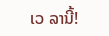ເວ ລານີ້!